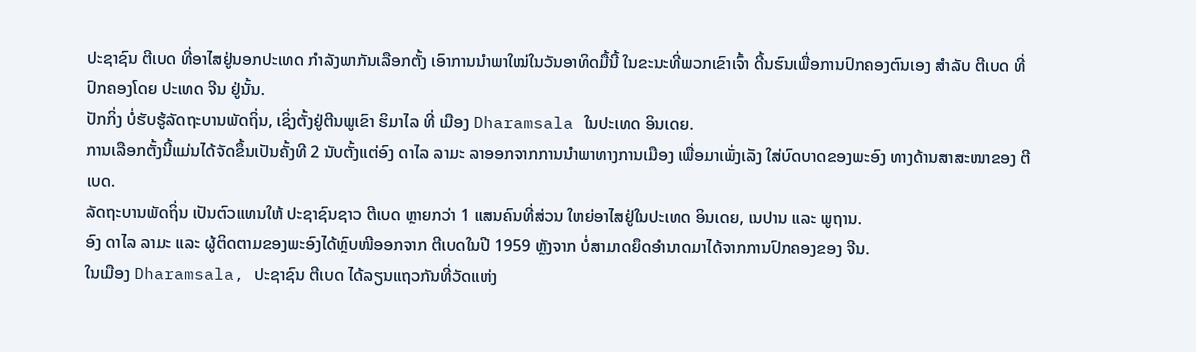ປະຊາຊົນ ຕີເບດ ທີ່ອາໄສຢູ່ນອກປະເທດ ກຳລັງພາກັນເລືອກຕັ້ງ ເອົາການນຳພາໃໝ່ໃນວັນອາທິດມື້ນີ້ ໃນຂະນະທີ່ພວກເຂົາເຈົ້າ ດີ້ນຮົນເພື່ອການປົກຄອງຕົນເອງ ສຳລັບ ຕີເບດ ທີ່ປົກຄອງໂດຍ ປະເທດ ຈີນ ຢູ່ນັ້ນ.
ປັກກິ່ງ ບໍ່ຮັບຮູ້ລັດຖະບານພັດຖິ່ນ, ເຊິ່ງຕັ້ງຢູ່ຕີນພູເຂົາ ຮິມາໄລ ທີ່ ເມືອງ Dharamsala ໃນປະເທດ ອິນເດຍ.
ການເລືອກຕັ້ງນີ້ແມ່ນໄດ້ຈັດຂຶ້ນເປັນຄັ້ງທີ 2 ນັບຕັ້ງແຕ່ອົງ ດາໄລ ລາມະ ລາອອກຈາກການນຳພາທາງການເມືອງ ເພື່ອມາເພັ່ງເລັງ ໃສ່ບົດບາດຂອງພະອົງ ທາງດ້ານສາສະໜາຂອງ ຕີເບດ.
ລັດຖະບານພັດຖິ່ນ ເປັນຕົວແທນໃຫ້ ປະຊາຊົນຊາວ ຕີເບດ ຫຼາຍກວ່າ 1 ແສນຄົນທີ່ສ່ວນ ໃຫຍ່ອາໄສຢູ່ໃນປະເທດ ອິນເດຍ, ເນປານ ແລະ ພູຖານ.
ອົງ ດາໄລ ລາມະ ແລະ ຜູ້ຕິດຕາມຂອງພະອົງໄດ້ຫຼົບໜີອອກຈາກ ຕີເບດໃນປີ 1959 ຫຼັງຈາກ ບໍ່ສາມາດຍຶດອຳນາດມາໄດ້ຈາກການປົກຄອງຂອງ ຈີນ.
ໃນເມືອງ Dharamsala, ປະຊາຊົນ ຕີເບດ ໄດ້ລຽນແຖວກັນທີ່ວັດແຫ່ງ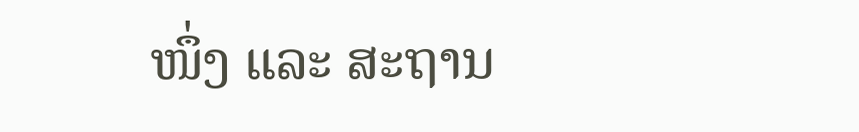ໜຶ່ງ ແລະ ສະຖານ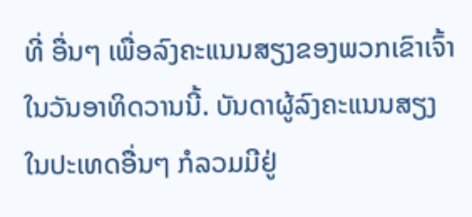ທີ່ ອື່ນໆ ເພື່ອລົງຄະແນນສຽງຂອງພວກເຂົາເຈົ້າໃນວັນອາທິດວານນີ້. ບັນດາຜູ້ລົງຄະແນນສຽງ ໃນປະເທດອື່ນໆ ກໍລວມມີຢູ່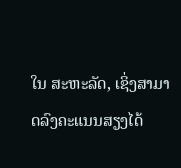ໃນ ສະຫະລັດ, ເຊິ່ງສາມາດລົງຄະແນນສຽງໄດ້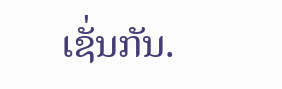ເຊັ່ນກັນ.